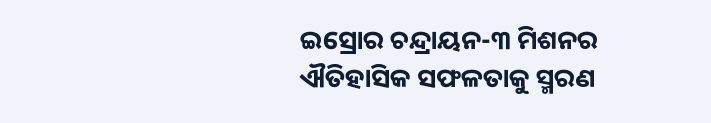ଇସ୍ରୋର ଚନ୍ଦ୍ରାୟନ-୩ ମିଶନର ଐତିହାସିକ ସଫଳତାକୁ ସ୍ମରଣ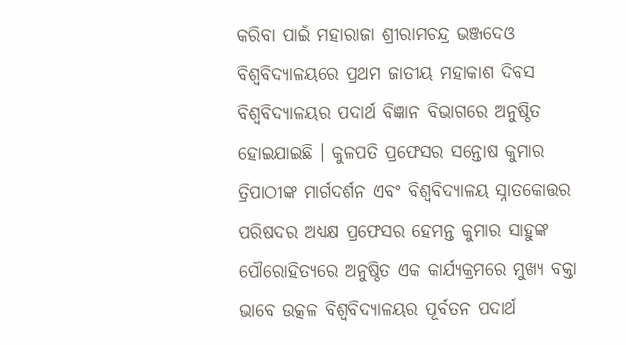କରିବା ପାଇଁ ମହାରାଜା ଶ୍ରୀରାମଚନ୍ଦ୍ର ଭଞ୍ଜଦେଓ ବିଶ୍ୱବିଦ୍ୟାଳୟରେ ପ୍ରଥମ ଜାତୀୟ ମହାକାଶ ଦିବସ ବିଶ୍ୱବିଦ୍ୟାଳୟର ପଦାର୍ଥ ବିଜ୍ଞାନ ବିଭାଗରେ ଅନୁଷ୍ଠିତ ହୋଇଯାଇଛି । କୁଳପତି ପ୍ରଫେସର ସନ୍ତୋଷ କୁମାର ତ୍ରିପାଠୀଙ୍କ ମାର୍ଗଦର୍ଶନ ଏବଂ ବିଶ୍ୱବିଦ୍ୟାଳୟ ସ୍ନାତକୋତ୍ତର ପରିଷଦର ଅଧ୍ୟକ୍ଷ ପ୍ରଫେସର ହେମନ୍ତ କୁମାର ସାହୁଙ୍କ ପୌରୋହିତ୍ୟରେ ଅନୁଷ୍ଠିତ ଏକ କାର୍ଯ୍ୟକ୍ରମରେ ମୁଖ୍ୟ ବକ୍ତା ଭାବେ ଉତ୍କଳ ବିଶ୍ୱବିଦ୍ୟାଳୟର ପୂର୍ବତନ ପଦାର୍ଥ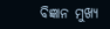ବିଜ୍ଞାନ ମୁଖ୍ୟ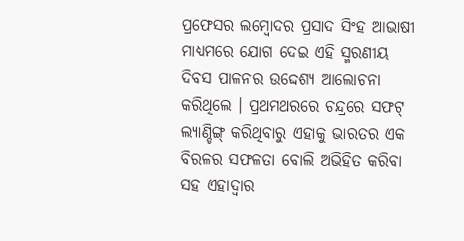ପ୍ରଫେସର ଲମ୍ବୋଦର ପ୍ରସାଦ ସିଂହ ଆଭାଷୀ ମାଧ୍ୟମରେ ଯୋଗ ଦେଇ ଏହି ସ୍ମରଣୀୟ ଦିବସ ପାଳନର ଉଦ୍ଦେଶ୍ୟ ଆଲୋଚନା କରିଥିଲେ । ପ୍ରଥମଥରରେ ଚନ୍ଦ୍ରରେ ସଫଟ୍ ଲ୍ୟାଣ୍ଡିଙ୍ଗ୍ କରିଥିବାରୁ ଏହାକୁ ଭାରତର ଏକ ବିରଳର ସଫଳତା ବୋଲି ଅଭିହିତ କରିବା ସହ ଏହାଦ୍ୱାର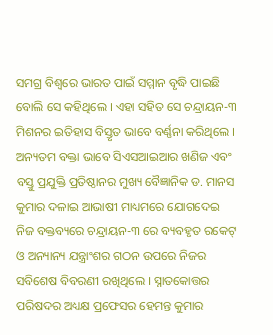ସମଗ୍ର ବିଶ୍ୱରେ ଭାରତ ପାଇଁ ସମ୍ମାନ ବୃଦ୍ଧି ପାଇଛି ବୋଲି ସେ କହିଥିଲେ । ଏହା ସହିତ ସେ ଚନ୍ଦ୍ରାୟନ-୩ ମିଶନର ଇତିହାସ ବିସ୍ତୃତ ଭାବେ ବର୍ଣ୍ଣନା କରିଥିଲେ । ଅନ୍ୟତମ ବକ୍ତା ଭାବେ ସିଏସଆଇଆର ଖଣିଜ ଏବଂ ବସ୍ତୁ ପ୍ରଯୁକ୍ତି ପ୍ରତିଷ୍ଠାନର ମୁଖ୍ୟ ବୈଜ୍ଞାନିକ ଡ. ମାନସ କୁମାର ଦଳାଇ ଆଭାଷୀ ମାଧ୍ୟମରେ ଯୋଗଦେଇ ନିଜ ବକ୍ତବ୍ୟରେ ଚନ୍ଦ୍ରାୟନ-୩ ରେ ବ୍ୟବହୃତ ରକେଟ୍ ଓ ଅନ୍ୟାନ୍ୟ ଯନ୍ତ୍ରାଂଶର ଗଠନ ଉପରେ ନିଜର ସବିଶେଷ ବିବରଣୀ ରଖିଥିଲେ । ସ୍ନାତକୋତ୍ତର ପରିଷଦର ଅଧ୍ୟକ୍ଷ ପ୍ରଫେସର ହେମନ୍ତ କୁମାର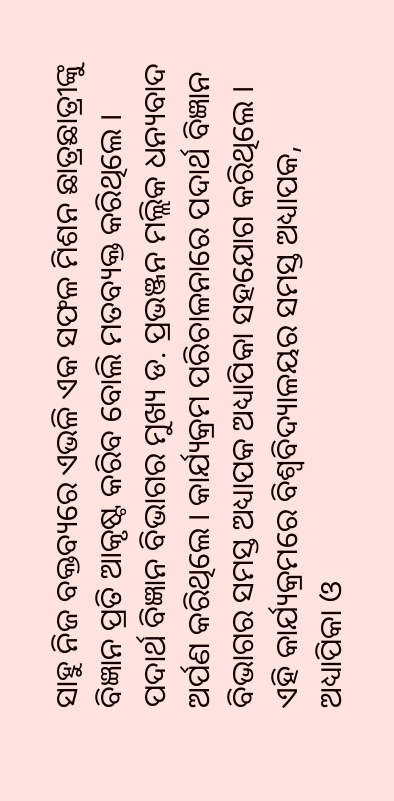ସାହୁ ନିଜ ବକ୍ତବ୍ୟରେ ଏଭଳି ଏକ ସଫଳ ମିଶନ ଛାତ୍ରଛାତ୍ରୀଙ୍କୁ ବିଜ୍ଞାନ ପ୍ରତି ଆକୃଷ୍ଟ କରିବ ବୋଲି ମତବ୍ୟକ୍ତ କରିଥିଲେ । ପଦାର୍ଥ ବିଜ୍ଞାନ ବିଭାଗର ମୁଖ୍ୟ ଡ. ପ୍ରଭଞ୍ଜନ ମଲ୍ଲିକ ଧନ୍ୟବାଦ ଅର୍ପଣ କରିଥିଲେ । କାର୍ଯ୍ୟକ୍ରମ ପରିଚାଳନାରେ ପଦାର୍ଥ ବିଜ୍ଞାନ ବିଭାଗର ସମସ୍ତ ଅଧ୍ୟାପକ ଅଧ୍ୟାପିକା ସହଯୋଗ କରିଥିଲେ । ଏହି କାର୍ଯ୍ୟକ୍ରମରେ ବିଶ୍ୱବିଦ୍ୟାଳୟର ସମସ୍ତ ଅଧ୍ୟାପକ, ଅଧ୍ୟାପିକା ଓ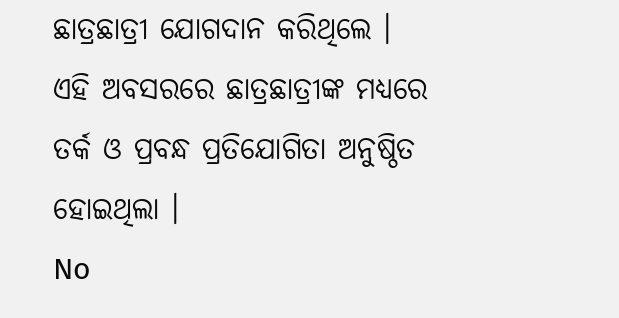ଛାତ୍ରଛାତ୍ରୀ ଯୋଗଦାନ କରିଥିଲେ । ଏହି ଅବସରରେ ଛାତ୍ରଛାତ୍ରୀଙ୍କ ମଧ୍ୟରେ ତର୍କ ଓ ପ୍ରବନ୍ଧ ପ୍ରତିଯୋଗିତା ଅନୁଷ୍ଠିତ ହୋଇଥିଲା ।
No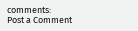comments:
Post a Comment